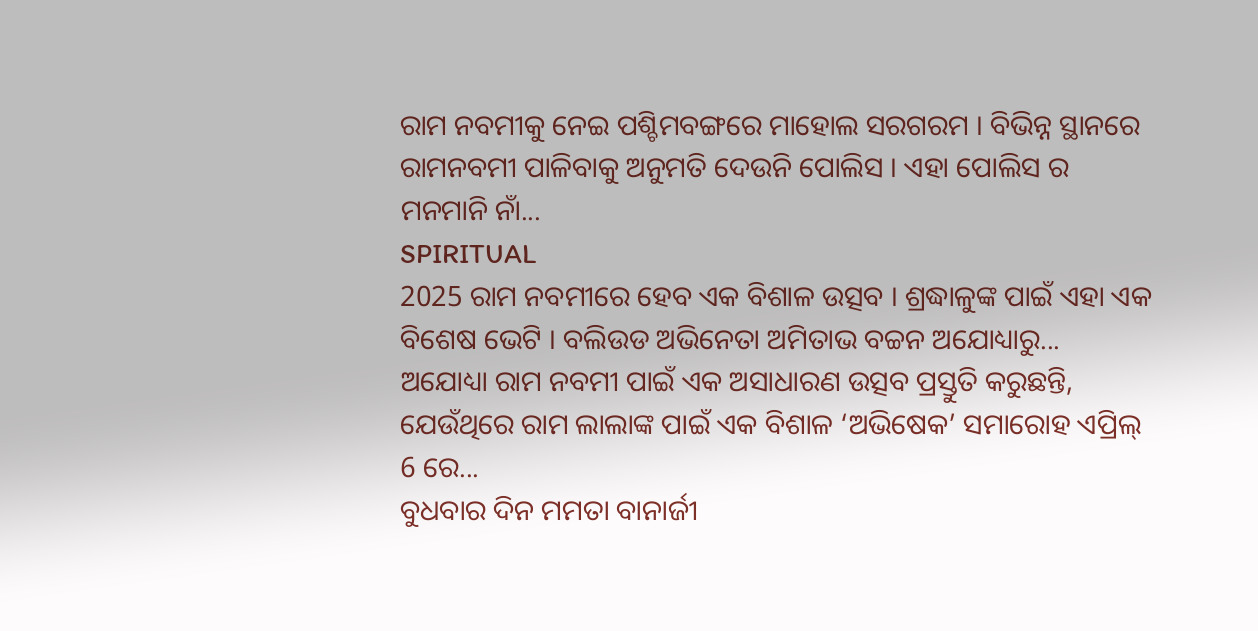ରାମ ନବମୀକୁ ନେଇ ପଶ୍ଚିମବଙ୍ଗରେ ମାହୋଲ ସରଗରମ । ବିଭିନ୍ନ ସ୍ଥାନରେ ରାମନବମୀ ପାଳିବାକୁ ଅନୁମତି ଦେଉନି ପୋଲିସ । ଏହା ପୋଲିସ ର ମନମାନି ନାଁ...
SPIRITUAL
2025 ରାମ ନବମୀରେ ହେବ ଏକ ବିଶାଳ ଉତ୍ସବ । ଶ୍ରଦ୍ଧାଳୁଙ୍କ ପାଇଁ ଏହା ଏକ ବିଶେଷ ଭେଟି । ବଲିଉଡ ଅଭିନେତା ଅମିତାଭ ବଚ୍ଚନ ଅଯୋଧ୍ୟାରୁ...
ଅଯୋଧ୍ୟା ରାମ ନବମୀ ପାଇଁ ଏକ ଅସାଧାରଣ ଉତ୍ସବ ପ୍ରସ୍ତୁତି କରୁଛନ୍ତି, ଯେଉଁଥିରେ ରାମ ଲାଲାଙ୍କ ପାଇଁ ଏକ ବିଶାଳ ‘ଅଭିଷେକ’ ସମାରୋହ ଏପ୍ରିଲ୍ 6 ରେ...
ବୁଧବାର ଦିନ ମମତା ବାନାର୍ଜୀ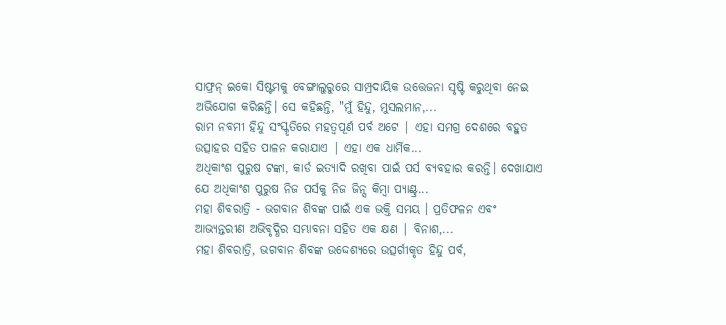ସାଫ୍ରନ୍ ଇକୋ ସିଷ୍ଟମକୁ ବେଙ୍ଗାଲୁରୁରେ ସାମ୍ପ୍ରଦାୟିକ ଉତ୍ତେଜନା ସୃଷ୍ଟି କରୁଥିବା ନେଇ ଅଭିଯୋଗ କରିଛନ୍ତି। ସେ କହିଛନ୍ତି, "ମୁଁ ହିନ୍ଦୁ, ମୁସଲମାନ,...
ରାମ ନବମୀ ହିନ୍ଦୁ ସଂସ୍କୃତିରେ ମହତ୍ବପୂର୍ଣ ପର୍ବ ଅଟେ | ଏହା ସମଗ୍ର ଦେଶରେ ବହୁତ ଉତ୍ସାହର ସହିତ ପାଳନ କରାଯାଏ | ଏହା ଏକ ଧାର୍ମିକ...
ଅଧିକାଂଶ ପୁରୁଷ ଟଙ୍କା, କାର୍ଡ ଇତ୍ୟାଦି ରଖିବା ପାଇଁ ପର୍ସ ବ୍ୟବହାର କରନ୍ତି। ଦେଖାଯାଏ ଯେ ଅଧିକାଂଶ ପୁରୁଷ ନିଜ ପର୍ସକୁ ନିଜ ଜିନ୍ସ କିମ୍ବା ପ୍ୟାଣ୍ଟ୍ର...
ମହା ଶିବରାତ୍ରି - ଭଗବାନ ଶିବଙ୍କ ପାଇଁ ଏକ ଭକ୍ତି ସମୟ । ପ୍ରତିଫଳନ ଏବଂ ଆଭ୍ୟନ୍ତରୀଣ ଅଭିବୃଦ୍ଧିର ସମ୍ଭାବନା ସହିତ ଏକ କ୍ଷଣ | ବିନାଶ,...
ମହା ଶିବରାତ୍ରି, ଭଗବାନ ଶିବଙ୍କ ଉଦ୍ଦେଶ୍ୟରେ ଉତ୍ସର୍ଗୀକୃତ ହିନ୍ଦୁ ପର୍ବ,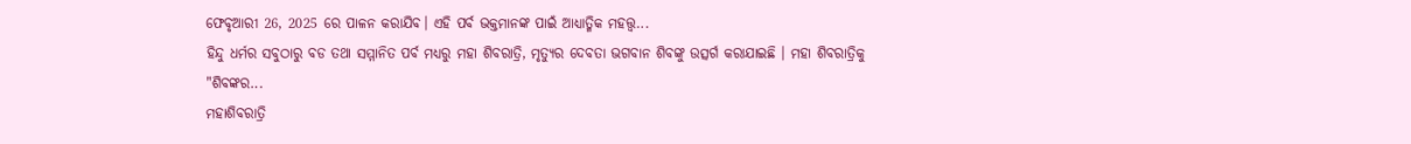ଫେବୃଆରୀ 26, 2025 ରେ ପାଳନ କରାଯିବ। ଏହି ପର୍ବ ଭକ୍ତମାନଙ୍କ ପାଇଁ ଆଧ୍ୟାତ୍ମିକ ମହତ୍ତ୍ୱ...
ହିନ୍ଦୁ ଧର୍ମର ସବୁଠାରୁ ବଡ ତଥା ସମ୍ମାନିତ ପର୍ବ ମଧ୍ୟରୁ ମହା ଶିବରାତ୍ରି, ମୃତ୍ୟୁର ଦେବତା ଭଗବାନ ଶିବଙ୍କୁ ଉତ୍ସର୍ଗ କରାଯାଇଛି । ମହା ଶିବରାତ୍ରିକୁ "ଶିବଙ୍କର...
ମହାଶିବରାତ୍ରି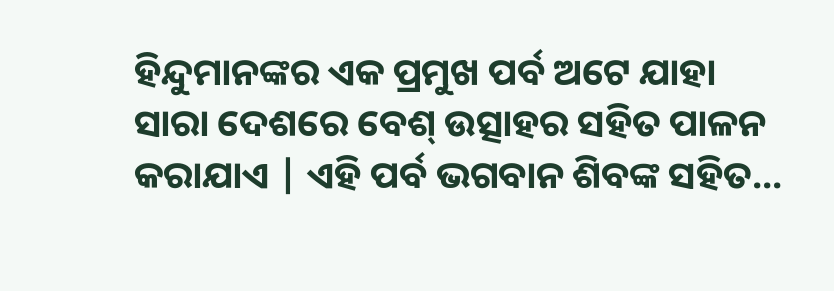ହିନ୍ଦୁମାନଙ୍କର ଏକ ପ୍ରମୁଖ ପର୍ବ ଅଟେ ଯାହା ସାରା ଦେଶରେ ବେଶ୍ ଉତ୍ସାହର ସହିତ ପାଳନ କରାଯାଏ | ଏହି ପର୍ବ ଭଗବାନ ଶିବଙ୍କ ସହିତ...